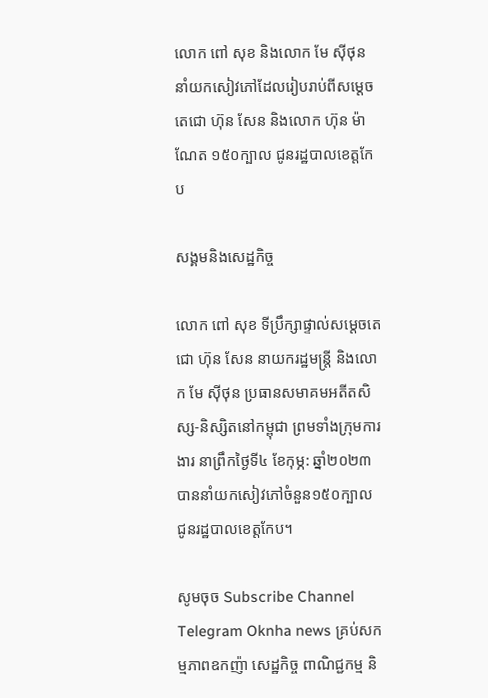លោក ពៅ សុខ និងលោក មែ ស៊ីថុន នាំយកសៀវភៅដែលរៀបរាប់ពីសម្តេចតេជោ ហ៊ុន សែន និងលោក ហ៊ុន ម៉ាណែត ១៥០ក្បាល ជូនរដ្ឋបាលខេត្តកែប

សង្គមនិងសេដ្ឋកិច្ច

លោក ពៅ សុខ ទីប្រឹក្សាផ្ទាល់សម្តេចតេជោ ហ៊ុន សែន នាយករដ្ឋមន្រ្តី និងលោក មែ ស៊ីថុន ប្រធានសមាគមអតីតសិស្ស-និស្សិតនៅកម្ពុជា ព្រមទាំងក្រុមការងារ នាព្រឹកថ្ងៃទី៤ ខែកុម្ភ: ឆ្នាំ២០២៣ បាននាំយកសៀវភៅចំនួន១៥០ក្បាល ជូនរដ្ឋបាលខេត្តកែប។

សូមចុច Subscribe Channel Telegram Oknha news គ្រប់សកម្មភាពឧកញ៉ា សេដ្ឋកិច្ច ពាណិជ្ជកម្ម និ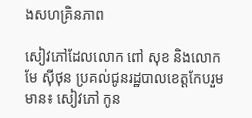ងសហគ្រិនភាព

សៀវភៅដែលលោក ពៅ សុខ និងលោក មែ ស៊ីថុន ប្រគល់ជូនរដ្ឋបាលខេត្តកែបរួមមាន៖ សៀវភៅ កូន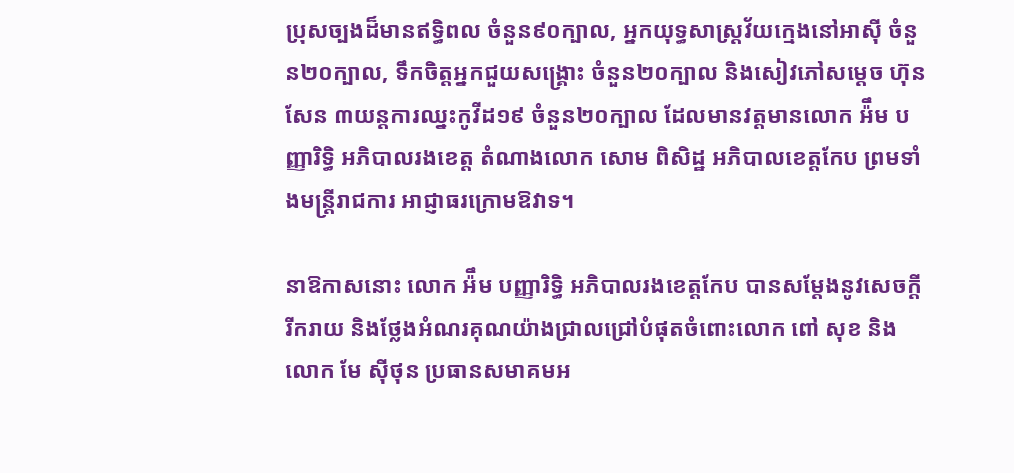ប្រុសច្បងដ៏មានឥទ្ធិពល ចំនួន៩០ក្បាល, អ្នកយុទ្ធសាស្ត្រវ័យក្មេងនៅអាស៊ី ចំនួន២០ក្បាល, ទឹកចិត្តអ្នកជួយសង្គ្រោះ ចំនួន២០ក្បាល និងសៀវភៅសម្តេច ហ៊ុន សែន ៣យន្តការឈ្នះកូវីដ១៩ ចំនួន២០ក្បាល ដែលមានវត្តមានលោក អ៉ឹម បញ្ញារិទ្ធិ អភិបាលរងខេត្ត តំណាងលោក សោម ពិសិដ្ឋ អភិបាលខេត្តកែប ព្រមទាំងមន្ត្រីរាជការ អាជ្ញាធរក្រោមឱវាទ។

នាឱកាសនោះ លោក អ៉ឹម បញ្ញារិទ្ធិ អភិបាលរងខេត្តកែប បានសម្តែងនូវសេចក្តីរីករាយ និងថ្លែងអំណរគុណយ៉ាងជ្រាលជ្រៅបំផុតចំពោះលោក ពៅ សុខ និងលោក មែ ស៊ីថុន ប្រធានសមាគមអ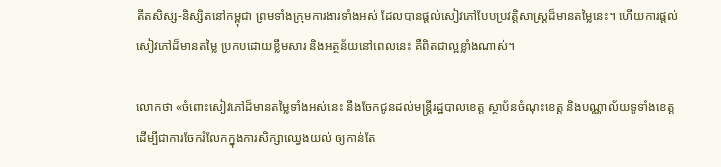តីតសិស្ស-និស្សិតនៅកម្ពុជា ព្រមទាំងក្រុមការងារទាំងអស់ ដែលបានផ្តល់សៀវភៅបែបប្រវត្តិសាស្ត្រដ៏មានតម្លៃនេះ។ ហើយការផ្តល់សៀវភៅដ៏មានតម្លៃ ប្រកបដោយខ្លឹមសារ និងអត្ថន័យនៅពេលនេះ គឺពិតជាល្អខ្លាំងណាស់។

លោកថា «ចំពោះសៀវភៅដ៏មានតម្លៃទាំងអស់នេះ នឹងចែកជូនដល់មន្ត្រីរដ្ឋបាលខេត្ត ស្ថាប័នចំណុះខេត្ត និងបណ្ណាល័យទូទាំងខេត្ត ដើម្បីជាការចែករំលែកក្នុងការសិក្សាឈ្វេងយល់ ឲ្យកាន់តែ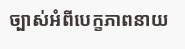ច្បាស់អំពីបេក្ខភាពនាយ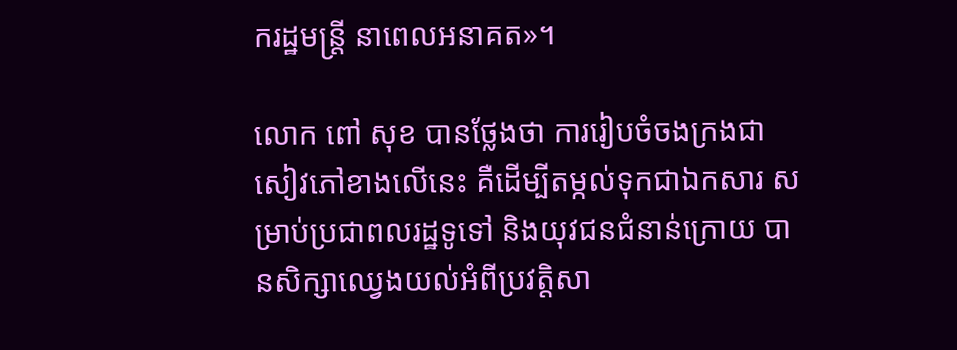ករដ្ឋមន្ត្រី នាពេលអនាគត»។

លោក ពៅ សុខ បានថ្លែងថា ការរៀបចំចងក្រងជាសៀវភៅខាងលើនេះ គឺដើម្បីតម្កល់ទុកជាឯកសារ សម្រាប់ប្រជាពលរដ្ឋទូទៅ និងយុវជនជំនាន់ក្រោយ បានសិក្សាឈ្វេងយល់អំពីប្រវត្តិសា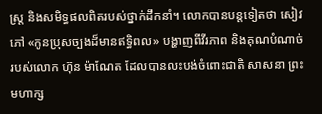ស្ត្រ និងសមិទ្ធផលពិតរបស់ថ្នាក់ដឹកនាំ។ លោកបានបន្តទៀតថា សៀវភៅ «កូនប្រុសច្បងដ៏មានឥទ្ធិពល» បង្ហាញពីវីរភាព និងគុណបំណាច់របស់លោក ហ៊ុន ម៉ាណែត ដែលបានលះបង់ចំពោះជាតិ សាសនា ព្រះមហាក្ស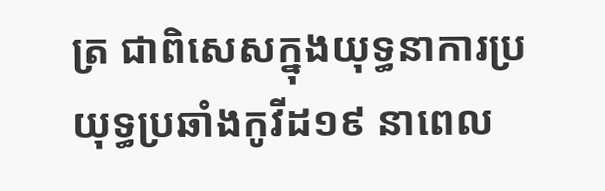ត្រ ជាពិសេសក្នុងយុទ្ធនាការប្រយុទ្ធប្រឆាំងកូវីដ១៩ នាពេល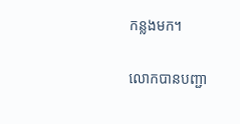កន្លងមក។

លោកបានបញ្ជា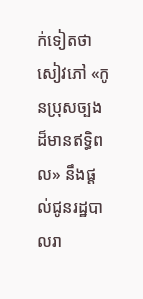ក់ទៀតថា សៀវភៅ «កូនប្រុសច្បងដ៏មានឥទ្ធិពល» នឹងផ្តល់ជូនរដ្ឋបាលរា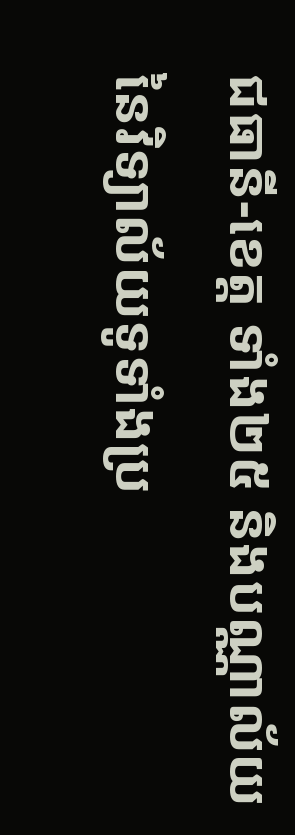ជធានី-ខេត្ត ទាំង២៥ និងបណ្ណាល័យ នៃវិទ្យាល័យទូទាំងប្រ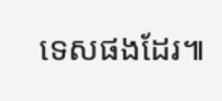ទេសផងដែរ៕